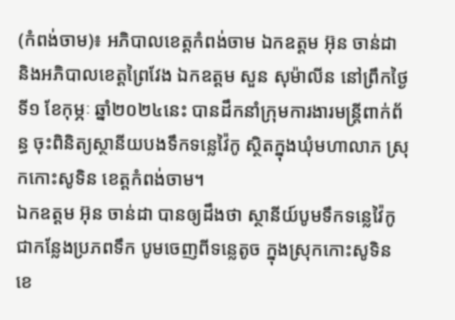(កំពង់ចាម)៖ អភិបាលខេត្តកំពង់ចាម ឯកឧត្តម អ៊ុន ចាន់ដា និងអភិបាលខេត្តព្រៃវែង ឯកឧត្តម សួន សុម៉ាលីន នៅព្រឹកថ្ងៃទី១ ខែកុម្ភៈ ឆ្នាំ២០២៤នេះ បានដឹកនាំក្រុមការងារមន្ត្រីពាក់ព័ន្ធ ចុះពិនិត្យស្ថានីយបងទឹកទន្លេវ៉ៃកូ ស្ថិតក្នុងឃុំមហាលាភ ស្រុកកោះសូទិន ខេត្តកំពង់ចាម។
ឯកឧត្តម អ៊ុន ចាន់ដា បានឲ្យដឹងថា ស្ថានីយ៍បូមទឹកទន្លេវ៉ៃកូ ជាកន្លែងប្រភពទឹក បូមចេញពីទន្លេតូច ក្នុងស្រុកកោះសូទិន ខេ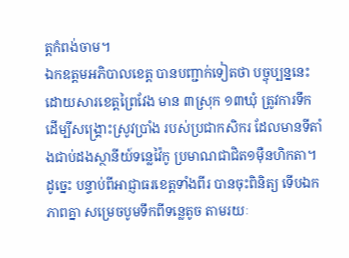ត្តកំពង់ចាម។
ឯកឧត្តមអភិបាលខេត្ត បានបញ្ជាក់ទៀតថា បច្ចុប្បន្ននេះ ដោយសារខេត្តព្រៃវែង មាន ៣ស្រុក ១៣ឃុំ ត្រូវការទឹក ដើម្បីសង្គ្រោះស្រូវប្រាំង របស់ប្រជាកសិករ ដែលមានទីតាំងជាប់ដងស្ថានីយ៍ទន្លេវ៉ៃកូ ប្រមាណជាជិត១ម៉ឺនហិកតា។
ដូច្នេះ បន្ទាប់ពីអាជ្ញាធរខេត្តទាំងពីរ បានចុះពិនិត្យ ទើបឯកភាពគ្នា សម្រេចបូមទឹកពីទន្លេតូច តាមរយៈ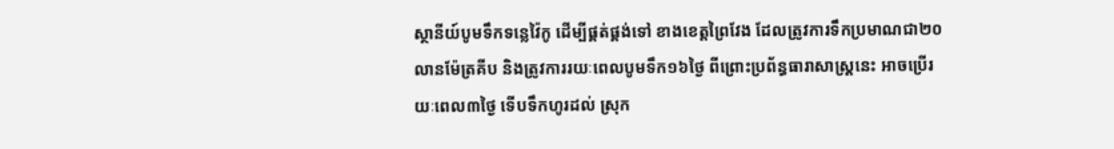ស្ថានីយ៍បូមទឹកទន្លេវ៉ៃកូ ដើម្បីផ្គត់ផ្គង់ទៅ ខាងខេត្តព្រៃវែង ដែលត្រូវការទឹកប្រមាណជា២០លានម៉ែត្រគីប និងត្រូវការរយៈពេលបូមទឹក១៦ថ្ងៃ ពីព្រោះប្រព័ន្ធធារាសាស្ត្រនេះ អាចប្រើរយៈពេល៣ថ្ងៃ ទើបទឹកហូរដល់ ស្រុក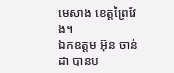មេសាង ខេត្តព្រៃវែង។
ឯកឧត្តម អ៊ុន ចាន់ដា បានប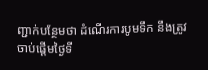ញ្ជាក់បន្ថែមថា ដំណើរការបូមទឹក នឹងត្រូវចាប់ផ្ដើមថ្ងៃទី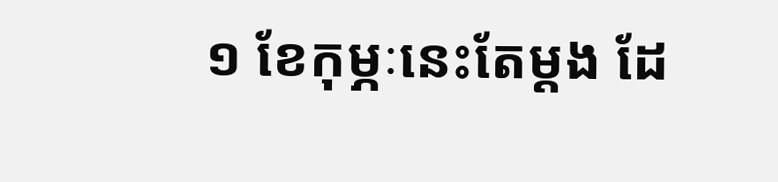១ ខែកុម្ភៈនេះតែម្ដង ដែ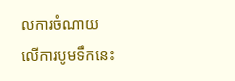លការចំណាយលើការបូមទឹកនេះ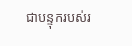ជាបន្ទុករបស់រ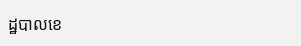ដ្ឋបាលខេ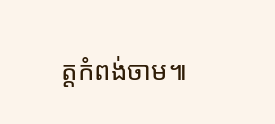ត្តកំពង់ចាម៕